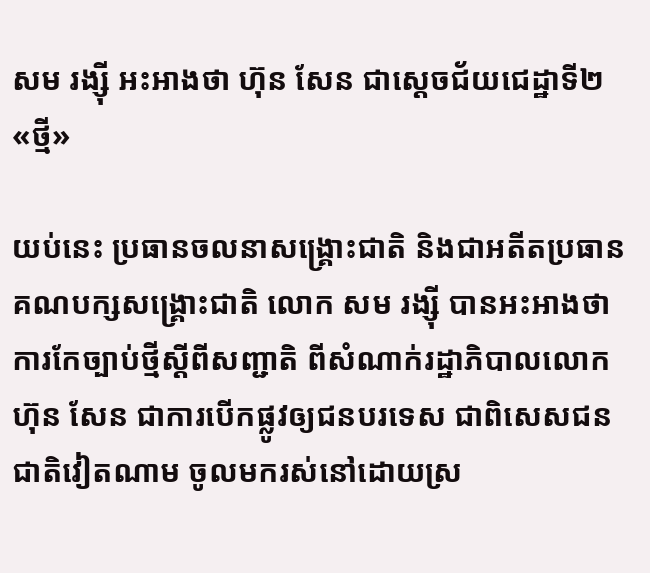សម រង្ស៊ី អះអាងថា ហ៊ុន សែន ជាស្ដេចជ័យជេដ្ឋាទី២«ថ្មី»

យប់នេះ ប្រធានចលនាសង្គ្រោះជាតិ និងជាអតីតប្រធានគណបក្សសង្គ្រោះជាតិ លោក សម រង្ស៊ី បានអះអាងថា ការកែច្បាប់ថ្មីស្ដីពីសញ្ជាតិ ពីសំណាក់រដ្ឋាភិបាលលោក ហ៊ុន សែន ជាការបើកផ្លូវឲ្យជនបរទេស ជាពិសេសជនជាតិវៀតណាម ចូលមករស់នៅដោយស្រ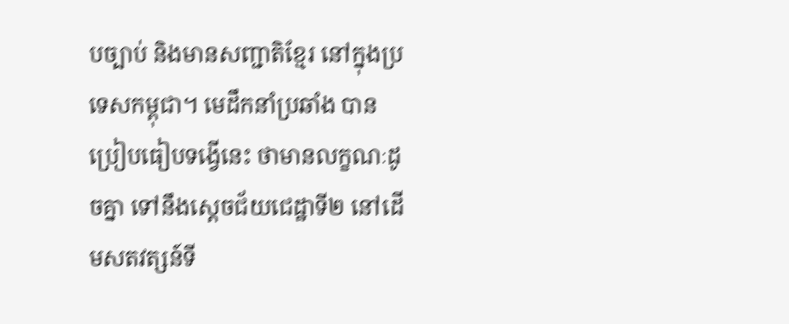បច្បាប់ និងមានសញ្ជាតិខ្មែរ នៅក្នុងប្រទេសកម្ពុជា។ មេដឹកនាំប្រឆាំង បានប្រៀបធៀបទង្វើនេះ ថាមានលក្ខណៈដូចគ្នា ទៅនឹងស្ដេចជ័យជេដ្ឋាទី២ នៅដើមសតវត្សន៍ទី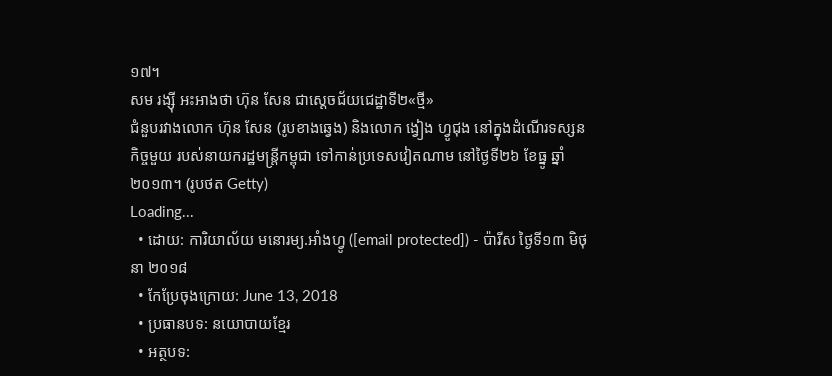១៧។
សម រង្ស៊ី អះអាងថា ហ៊ុន សែន ជាស្ដេចជ័យជេដ្ឋាទី២«ថ្មី»
ជំនួបរវាងលោក ហ៊ុន សែន (រូបខាងឆ្វេង) និងលោក ង្វៀង ហ្វូជុង នៅក្នុងដំណើរទស្សនកិច្ចមួយ របស់នាយករដ្ឋមន្ត្រីកម្ពុជា ទៅកាន់ប្រទេសវៀតណាម នៅថ្ងៃទី២៦ ខែធ្នូ ឆ្នាំ២០១៣។ (រូបថត Getty)
Loading...
  • ដោយ: ការិយាល័យ មនោរម្យ.អាំងហ្វូ ([email protected]) - ប៉ារីស ថ្ងៃទី១៣ មិថុនា ២០១៨
  • កែប្រែចុងក្រោយ: June 13, 2018
  • ប្រធានបទ: នយោបាយខ្មែរ
  • អត្ថបទ: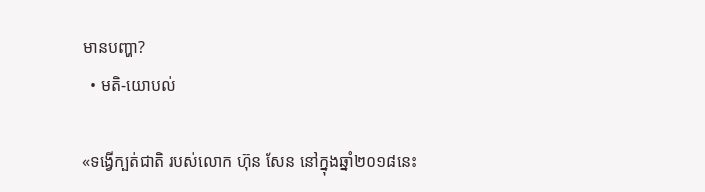មានបញ្ហា?
  • មតិ-យោបល់

«ទង្វើក្បត់ជាតិ របស់លោក ហ៊ុន សែន នៅក្នុងឆ្នាំ២០១៨នេះ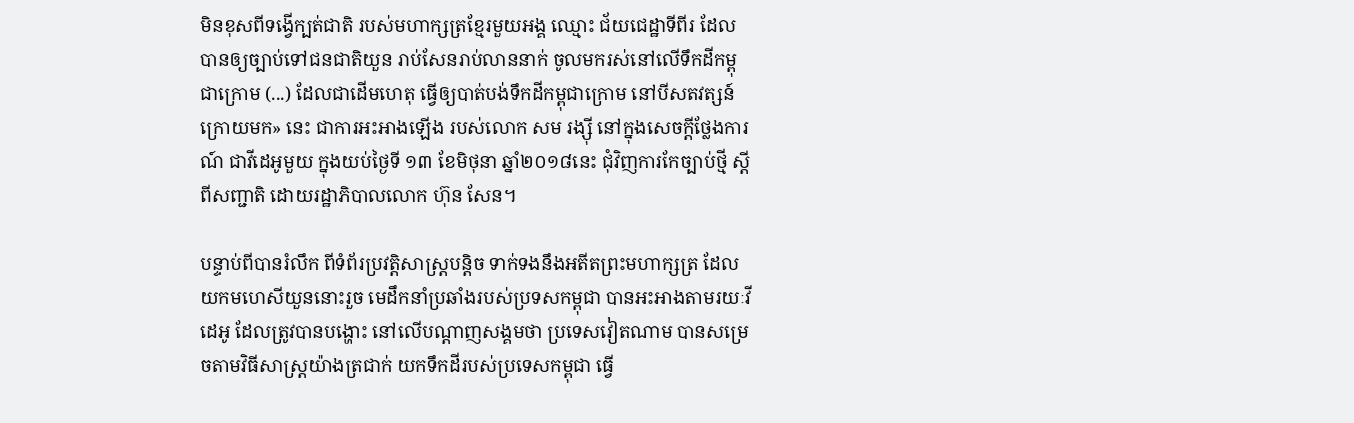មិនខុសពីទង្វើក្បត់ជាតិ របស់មហាក្សត្រខ្មែរមួយអង្គ ឈ្មោះ ជ័យជេដ្ឋាទីពីរ ដែលបានឲ្យច្បាប់ទៅជនជាតិយួន រាប់សែនរាប់លាននាក់ ចូលមករស់នៅលើទឹកដីកម្ពុជាក្រោម (...) ដែលជាដើមហេតុ ធ្វើឲ្យបាត់បង់ទឹកដីកម្ពុជាក្រោម នៅបីសតវត្សន៍ក្រោយមក» នេះ ជាការអះអាងឡើង របស់លោក សម រង្ស៊ី នៅក្នុងសេចក្ដីថ្លែងការណ៍ ជាវីដេអូមួយ ក្នុងយប់ថ្ងៃទី ១៣ ខែមិថុនា ឆ្នាំ២០១៨នេះ ជុំវិញការកែច្បាប់ថ្មី ស្ដីពីសញ្ជាតិ ដោយរដ្ឋាភិបាលលោក ហ៊ុន សែន។

បន្ទាប់ពីបានរំលឹក ពីទំព័រប្រវត្តិសាស្ត្របន្តិច ទាក់ទងនឹងអតីតព្រះមហាក្សត្រ ដែលយកមហេសីយួននោះរួច មេដឹកនាំប្រឆាំងរបស់ប្រទសកម្ពុជា បានអះអាងតាមរយៈវីដេអូ ដែលត្រូវបានបង្ហោះ នៅលើបណ្ដាញសង្គមថា ប្រទេសវៀតណាម បានសម្រេចតាមវិធីសាស្ត្រយ៉ាងត្រជាក់ យកទឹកដីរបស់ប្រទេសកម្ពុជា ធ្វើ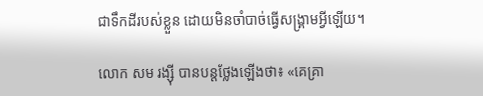ជាទឹកដីរបស់ខ្លួន ដោយមិនចាំបាច់ធ្វើសង្គ្រាមអ្វីឡើយ។

លោក សម រង្ស៊ី បានបន្តថ្លែងឡើងថា៖ «គេគ្រា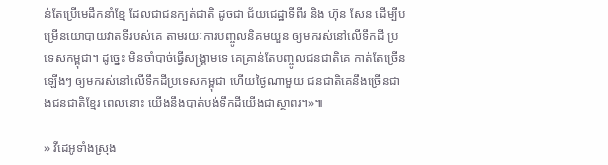ន់តែប្រើមេដឹកនាំខ្មែ ដែលជាជនក្បត់ជាតិ ដូចជា ជ័យជេដ្ឋាទីពីរ និង ហ៊ុន សែន ដើម្បីបម្រើនយោបាយវាតទីរបស់គេ តាមរយៈការបញ្ចូលនិគមយួន ឲ្យមករស់នៅលើទឹកដី ប្រទេសកម្ពុជា។ ដូច្នេះ មិនចាំបាច់ធ្វើសង្គ្រាមទេ គេគ្រាន់តែបញ្ចូលជនជាតិគេ កាត់តែច្រើនឡើងៗ ឲ្យមករស់នៅលើទឹកដីប្រទេសកម្ពុជា ហើយថ្ងៃណាមួយ ជនជាតិគេនឹងច្រើនជាងជនជាតិខ្មែរ ពេលនោះ យើងនឹងបាត់បង់ទឹកដីយើងជាស្ថាពរ។»៕

» វីដេអូទាំងស្រុង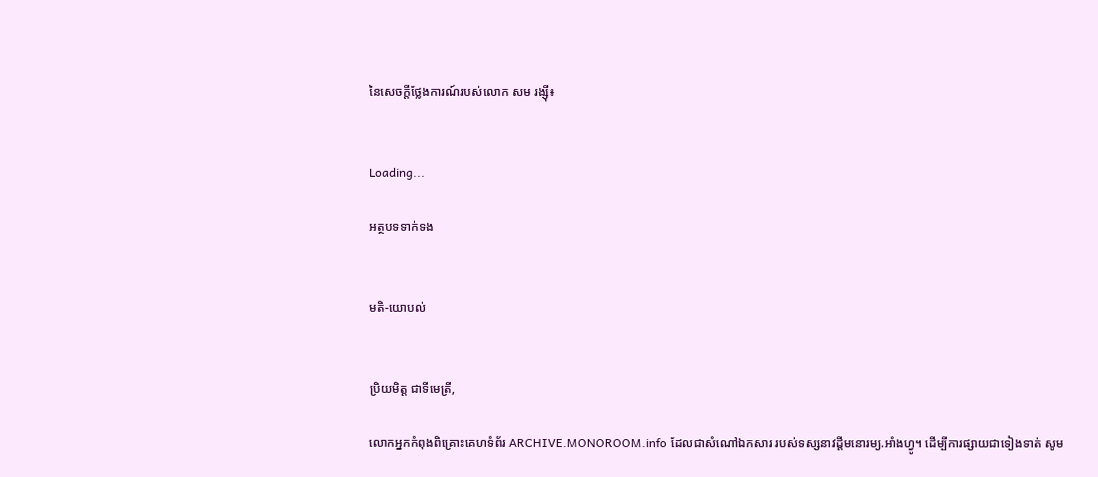នៃសេចក្ដីថ្លែងការណ៍របស់លោក សម រង្ស៊ី៖


Loading...

អត្ថបទទាក់ទង


មតិ-យោបល់


ប្រិយមិត្ត ជាទីមេត្រី,

លោកអ្នកកំពុងពិគ្រោះគេហទំព័រ ARCHIVE.MONOROOM.info ដែលជាសំណៅឯកសារ របស់ទស្សនាវដ្ដីមនោរម្យ.អាំងហ្វូ។ ដើម្បីការផ្សាយជាទៀងទាត់ សូម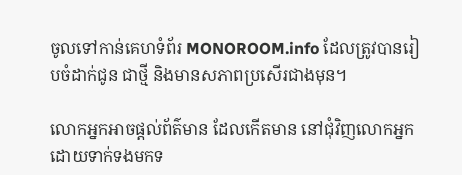ចូលទៅកាន់គេហទំព័រ MONOROOM.info ដែលត្រូវបានរៀបចំដាក់ជូន ជាថ្មី និងមានសភាពប្រសើរជាងមុន។

លោកអ្នកអាចផ្ដល់ព័ត៌មាន ដែលកើតមាន នៅជុំវិញលោកអ្នក ដោយទាក់ទងមកទ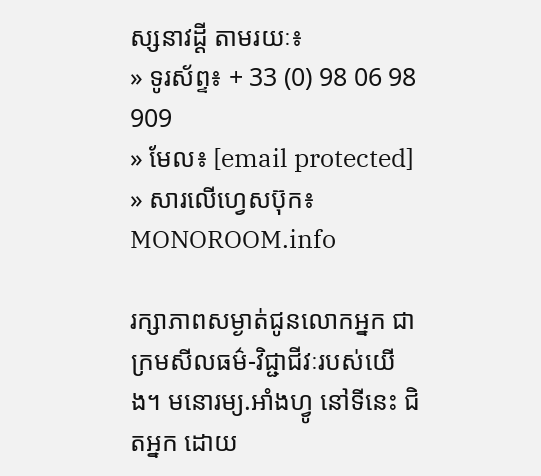ស្សនាវដ្ដី តាមរយៈ៖
» ទូរស័ព្ទ៖ + 33 (0) 98 06 98 909
» មែល៖ [email protected]
» សារលើហ្វេសប៊ុក៖ MONOROOM.info

រក្សាភាពសម្ងាត់ជូនលោកអ្នក ជាក្រមសីលធម៌-វិជ្ជាជីវៈរបស់យើង។ មនោរម្យ.អាំងហ្វូ នៅទីនេះ ជិតអ្នក ដោយ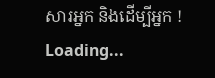សារអ្នក និងដើម្បីអ្នក !
Loading...